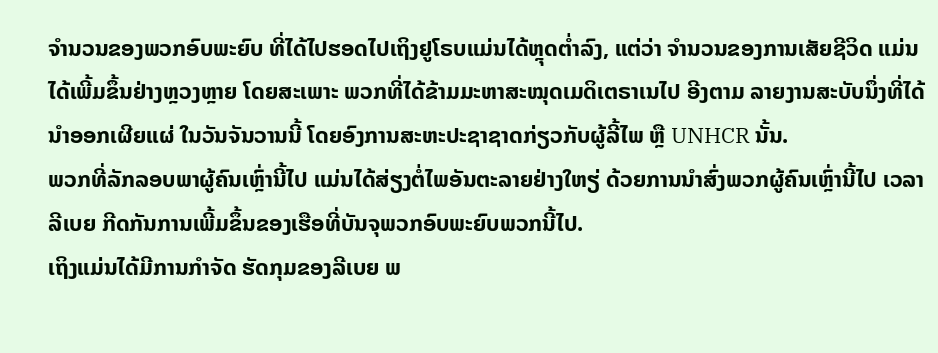ຈຳນວນຂອງພວກອົບພະຍົບ ທີ່ໄດ້ໄປຮອດໄປເຖິງຢູໂຣບແມ່ນໄດ້ຫຼຸດຕ່ຳລົງ, ແຕ່ວ່າ ຈຳນວນຂອງການເສັຍຊີວິດ ແມ່ນໄດ້ເພີ້ມຂຶ້ນຢ່າງຫຼວງຫຼາຍ ໂດຍສະເພາະ ພວກທີ່ໄດ້ຂ້າມມະຫາສະໝຸດເມດິເຕຣາເນໄປ ອີງຕາມ ລາຍງານສະບັບນຶ່ງທີ່ໄດ້ນຳອອກເຜີຍແຜ່ ໃນວັນຈັນວານນີ້ ໂດຍອົງການສະຫະປະຊາຊາດກ່ຽວກັບຜູ້ລີ້ໄພ ຫຼື UNHCR ນັ້ນ.
ພວກທີ່ລັກລອບພາຜູ້ຄົນເຫຼົ່ານີ້ໄປ ແມ່ນໄດ້ສ່ຽງຕໍ່ໄພອັນຕະລາຍຢ່າງໃຫຽ່ ດ້ວຍການນຳສົ່ງພວກຜູ້ຄົນເຫຼົ່ານີ້ໄປ ເວລາລີເບຍ ກີດກັນການເພີ້ມຂຶ້ນຂອງເຮືອທີ່ບັນຈຸພວກອົບພະຍົບພວກນີ້ໄປ.
ເຖິງແມ່ນໄດ້ມີການກຳຈັດ ຮັດກຸມຂອງລີເບຍ ພ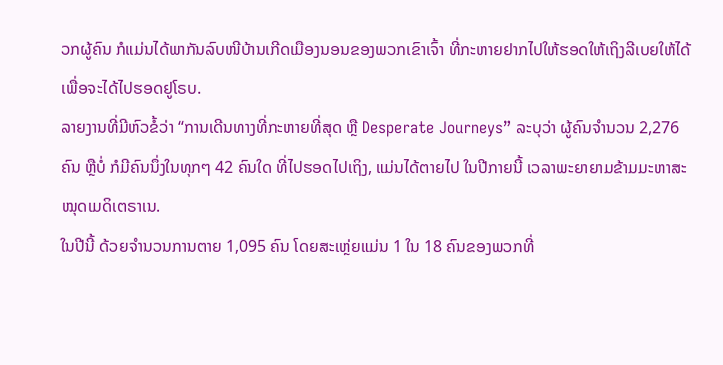ວກຜູ້ຄົນ ກໍແມ່ນໄດ້ພາກັນລົບໜີບ້ານເກີດເມືອງນອນຂອງພວກເຂົາເຈົ້າ ທີ່ກະຫາຍຢາກໄປໃຫ້ຮອດໃຫ້ເຖິງລີເບຍໃຫ້ໄດ້ ເພື່ອຈະໄດ້ໄປຮອດຢູໂຣບ.
ລາຍງານທີ່ມີຫົວຂໍ້ວ່າ “ການເດີນທາງທີ່ກະຫາຍທີ່ສຸດ ຫຼື Desperate Journeys” ລະບຸວ່າ ຜູ້ຄົນຈຳນວນ 2,276 ຄົນ ຫຼືບໍ່ ກໍມີຄົນນຶ່ງໃນທຸກໆ 42 ຄົນໃດ ທີ່ໄປຮອດໄປເຖິງ, ແມ່ນໄດ້ຕາຍໄປ ໃນປີກາຍນີ້ ເວລາພະຍາຍາມຂ້າມມະຫາສະໝຸດເມດິເຕຣາເນ.
ໃນປີນີ້ ດ້ວຍຈຳນວນການຕາຍ 1,095 ຄົນ ໂດຍສະເຫຼ່ຍແມ່ນ 1 ໃນ 18 ຄົນຂອງພວກທີ່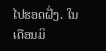ໄປຮອດຝັ່ງ. ໃນເດືອນມິ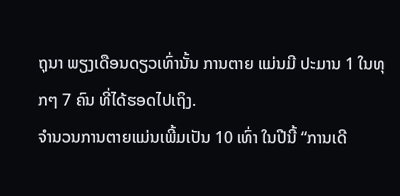ຖຸນາ ພຽງເດືອນດຽວເທົ່ານັ້ນ ການຕາຍ ແມ່ນມີ ປະມານ 1 ໃນທຸກໆ 7 ຄົນ ທີ່ໄດ້ຮອດໄປເຖິງ.
ຈຳນວນການຕາຍແມ່ນເພີ້ມເປັນ 10 ເທົ່າ ໃນປີນີ້ “ການເດີ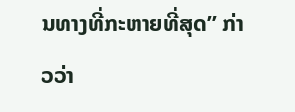ນທາງທີ່ກະຫາຍທີ່ສຸດ” ກ່າວວ່າ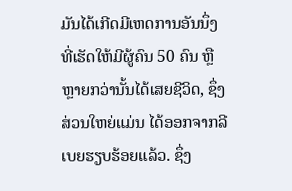ມັນໄດ້ເກີດມີເຫດການອັນນຶ່ງ ທີ່ເຮັດໃຫ້ມີຜູ້ຄົນ 50 ຄົນ ຫຼືຫຼາຍກວ່ານັ້ນໄດ້ເສຍຊີວິດ, ຊຶ່ງສ່ວນໃຫຍ່ແມ່ນ ໄດ້ອອກຈາກລີເບຍຮຽບຮ້ອຍແລ້ວ. ຊຶ່ງ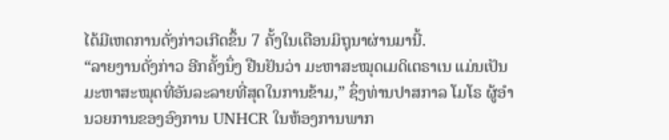ໄດ້ມີເຫດການດັ່ງກ່າວເກີດຂຶ້ນ 7 ຄັ້ງໃນເດືອນມິຖຸນາຜ່ານມານີ້.
“ລາຍງານດັ່ງກ່າວ ອີກຄັ້ງນຶ່ງ ຢືນຢັນວ່າ ມະຫາສະໝຸດເມດິເຕຣາເນ ແມ່ນເປັນ
ມະຫາສະໝຸດທີ່ອັນລະລາຍທີ່ສຸດໃນການຂ້າມ,” ຊຶ່ງທ່ານປາສກາລ ໂມໂຣ ຜູ້ອຳ
ນວຍການຂອງອົງການ UNHCR ໃນຫ້ອງການພາກ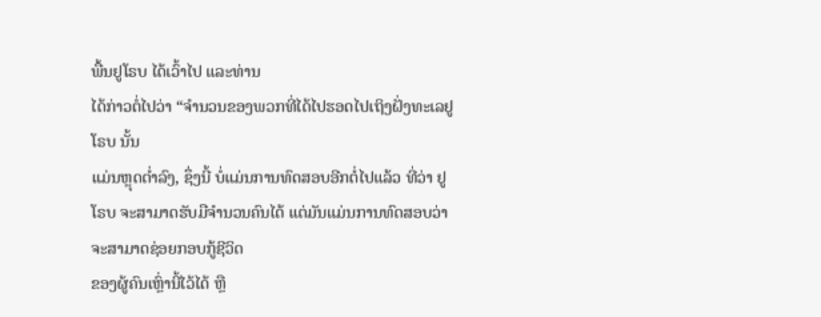ພື້ນຢູໂຣບ ໄດ້ເວົ້າໄປ ແລະທ່ານ
ໄດ້ກ່າວຕໍ່ໄປວ່າ “ຈຳນວນຂອງພວກທີ່ໄດ້ໄປຮອດໄປເຖິງຝັ່ງທະເລຢູໂຣບ ນັ້ນ
ແມ່ນຫຼຸດຕ່ຳລົງ, ຊຶ່ງນີ້ ບໍ່ແມ່ນການທົດສອບອີກຕໍ່ໄປແລ້ວ ທີ່ວ່າ ຢູໂຣບ ຈະສາມາດຮັບມືຈຳນວນຄົນໄດ້ ແຕ່ມັນແມ່ນການທົດສອບວ່າ ຈະສາມາດຊ່ອຍກອບກູ້ຊີວິດ
ຂອງຜູ້ຄົນເຫຼົ່ານີ້ໄວ້ໄດ້ ຫຼື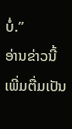ບໍ່.”
ອ່ານຂ່າວນີ້ເພີ່ມຕື່ມເປັນ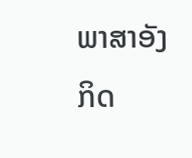ພາສາອັງກິດ